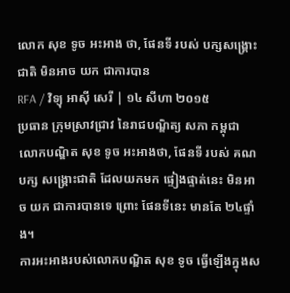លោក សុខ ទូច អះអាង ថា, ផែនទី របស់ បក្សសង្គ្រោះជាតិ មិនអាច យក ជាការបាន
RFA / វិទ្យុ អាស៊ី សេរី | ១៤ សីហា ២០១៥
ប្រធាន ក្រុមស្រាវជ្រាវ នៃរាជបណ្ឌិត្យ សភា កម្ពុជា លោកបណ្ឌិត សុខ ទូច អះអាងថា, ផែនទី របស់ គណបក្ស សង្គ្រោះជាតិ ដែលយកមក ផ្ទៀងផ្ទាត់នេះ មិនអាច យក ជាការបានទេ ព្រោះ ផែនទីនេះ មានតែ ២៤ផ្ទាំង។
ការអះអាងរបស់លោកបណ្ឌិត សុខ ទូច ធ្វើឡើងក្នុងស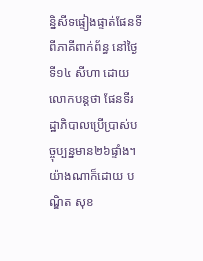ន្និសីទផ្ទៀងផ្ទាត់ផែនទីពីភាគីពាក់ព័ន្ធ នៅថ្ងៃទី១៤ សីហា ដោយលោកបន្តថា ផែនទីរដ្ឋាភិបាលប្រើប្រាស់បច្ចុប្បន្នមាន២៦ផ្ទាំង។
យ៉ាងណាក៏ដោយ បណ្ឌិត សុខ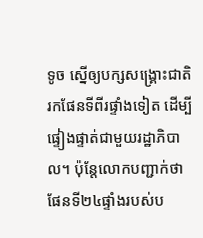ទូច ស្នើឲ្យបក្សសង្គ្រោះជាតិ រកផែនទីពីរផ្ទាំងទៀត ដើម្បីផ្ទៀងផ្ទាត់ជាមួយរដ្ឋាភិបាល។ ប៉ុន្តែលោកបញ្ជាក់ថា ផែនទី២៤ផ្ទាំងរបស់ប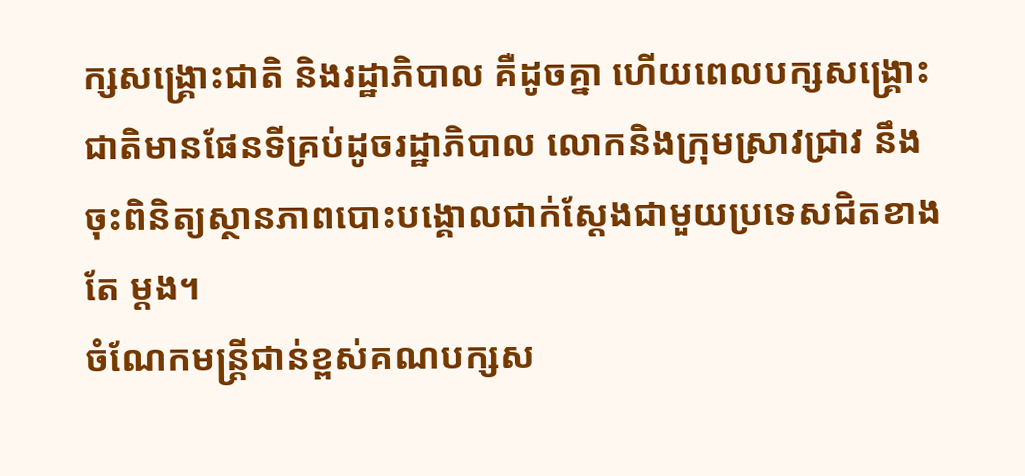ក្សសង្គ្រោះជាតិ និងរដ្ឋាភិបាល គឺដូចគ្នា ហើយពេលបក្សសង្រ្គោះជាតិមានផែនទីគ្រប់ដូចរដ្ឋាភិបាល លោកនិងក្រុមស្រាវជ្រាវ នឹងចុះពិនិត្យស្ថានភាពបោះបង្គោលជាក់ស្ដែងជាមួយប្រទេសជិតខាងតែ ម្ដង។
ចំណែកមន្ត្រីជាន់ខ្ពស់គណបក្សស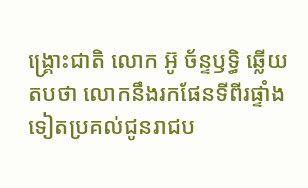ង្រ្គោះជាតិ លោក អ៊ូ ច័ន្ទឫទ្ធិ ឆ្លើយតបថា លោកនឹងរកផែនទីពីរផ្ទាំងទៀតប្រគល់ជូនរាជប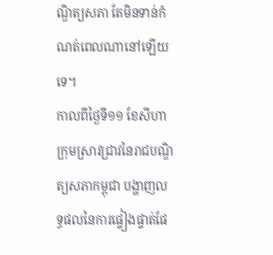ណ្ឌិត្យសភា តែមិនទាន់កំណត់ពេលណានៅឡើយទេ។
កាលពីថ្ងៃទី១១ ខែសីហា ក្រុមស្រាវជ្រាវនៃរាជបណ្ឌិត្យសភាកម្ពុជា បង្ហាញលទ្ធផលនៃការផ្ទៀងផ្ទាត់ផែ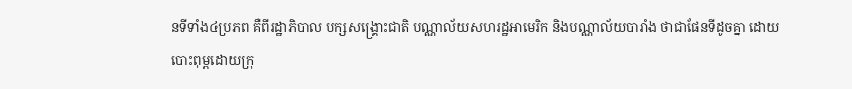នទីទាំង៤ប្រភព គឺពីរដ្ឋាភិបាល បក្សសង្គ្រោះជាតិ បណ្ណាល័យសហរដ្ឋអាមេរិក និងបណ្ណាល័យបារាំង ថាជាផែនទីដូចគ្នា ដោយបោះពុម្ពដោយក្រុ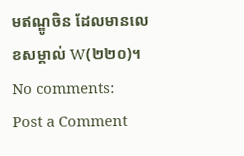មឥណ្ឌូចិន ដែលមានលេខសម្គាល់ W(២២០)។
No comments:
Post a Comment